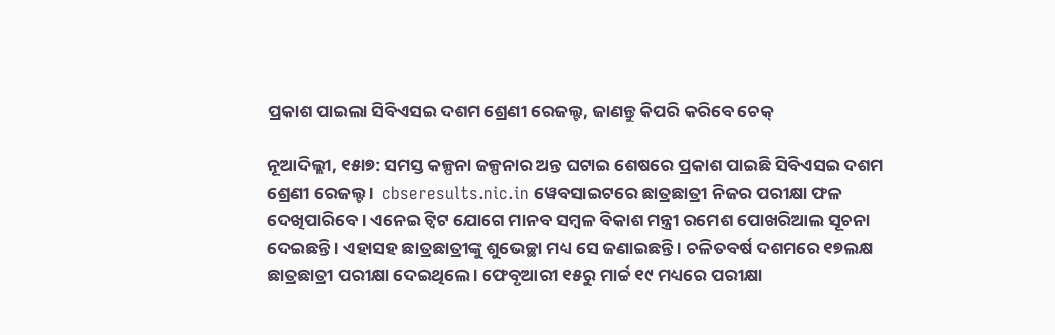ପ୍ରକାଶ ପାଇଲା ସିବିଏସଇ ଦଶମ ଶ୍ରେଣୀ ରେଜଲ୍ଟ, ଜାଣନ୍ତୁ କିପରି କରିବେ ଚେକ୍

ନୂଆଦିଲ୍ଲୀ, ୧୫ା୭: ସମସ୍ତ କଳ୍ପନା ଜଳ୍ପନାର ଅନ୍ତ ଘଟାଇ ଶେଷରେ ପ୍ରକାଶ ପାଇଛି ସିବିଏସଇ ଦଶମ ଶ୍ରେଣୀ ରେଜଲ୍ଟ ।  cbseresults.nic.in ୱେବସାଇଟରେ ଛାତ୍ରଛାତ୍ରୀ ନିଜର ପରୀକ୍ଷା ଫଳ ଦେଖିପାରିବେ । ଏନେଇ ଟ୍ୱିଟ ଯୋଗେ ମାନବ ସମ୍ବଳ ବିକାଶ ମନ୍ତ୍ରୀ ରମେଶ ପୋଖରିଆଲ ସୂଚନା ଦେଇଛନ୍ତି । ଏହାସହ ଛାତ୍ରଛାତ୍ରୀଙ୍କୁ ଶୁଭେଚ୍ଛା ମଧ୍ୟ ସେ ଜଣାଇଛନ୍ତି । ଚଳିତବର୍ଷ ଦଶମରେ ୧୭ଲକ୍ଷ ଛାତ୍ରଛାତ୍ରୀ ପରୀକ୍ଷା ଦେଇଥିଲେ । ଫେବୃଆରୀ ୧୫ରୁ ମାର୍ଚ୍ଚ ୧୯ ମଧ୍ୟରେ ପରୀକ୍ଷା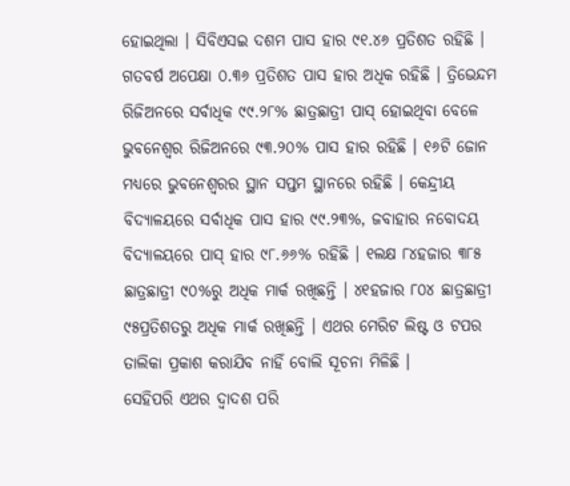ହୋଇଥିଲା । ସିବିଏସଇ ଦଶମ ପାସ ହାର ୯୧.୪୬ ପ୍ରତିଶତ ରହିଛି । ଗତବର୍ଷ ଅପେକ୍ଷା ୦.୩୬ ପ୍ରତିଶତ ପାସ ହାର ଅଧିକ ରହିଛି । ତ୍ରିଭେନ୍ଦମ ରିଜିଅନରେ ସର୍ବାଧିକ ୯୯.୨୮% ଛାତ୍ରଛାତ୍ରୀ ପାସ୍ ହୋଇଥିବା ବେଳେ ଭୁବନେଶ୍ୱର ରିଜିଅନରେ ୯୩.୨୦% ପାସ ହାର ରହିଛି । ୧୬ଟି ଜୋନ ମଧ୍ୟରେ ଭୁବନେଶ୍ୱରର ସ୍ଥାନ ସପ୍ତମ ସ୍ଥାନରେ ରହିଛି । କେନ୍ଦ୍ରୀୟ ବିଦ୍ୟାଳୟରେ ସର୍ବାଧିକ ପାସ ହାର ୯୯.୨୩%, ଜବାହାର ନବୋଦୟ ବିଦ୍ୟାଳୟରେ ପାସ୍ ହାର ୯୮.୬୬% ରହିଛି । ୧ଲକ୍ଷ ୮୪ହଜାର ୩୮୫ ଛାତ୍ରଛାତ୍ରୀ ୯୦%ରୁ ଅଧିକ ମାର୍କ ରଖିଛନ୍ତି । ୪୧ହଜାର ୮୦୪ ଛାତ୍ରଛାତ୍ରୀ ୯୫ପ୍ରତିଶତରୁ ଅଧିକ ମାର୍କ ରଖିଛନ୍ତି । ଏଥର ମେରିଟ ଲିଷ୍ଟ ଓ ଟପର ତାଲିକା ପ୍ରକାଶ କରାଯିବ ନାହିଁ ବୋଲି ସୂଚନା ମିଳିଛି ।
ସେହିପରି ଏଥର ଦ୍ୱାଦଶ ପରି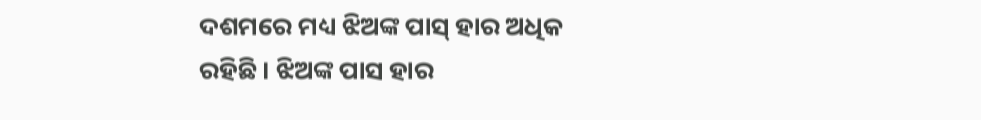ଦଶମରେ ମଧ୍ୟ ଝିଅଙ୍କ ପାସ୍ ହାର ଅଧିକ ରହିଛି । ଝିଅଙ୍କ ପାସ ହାର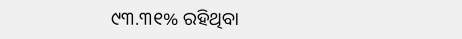୯୩.୩୧% ରହିଥିବା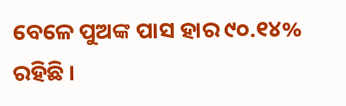ବେଳେ ପୁଅଙ୍କ ପାସ ହାର ୯୦.୧୪% ରହିଛି ।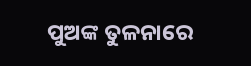ପୁଅଙ୍କ ତୁଳନାରେ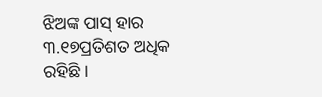ଝିଅଙ୍କ ପାସ୍ ହାର ୩.୧୭ପ୍ରତିଶତ ଅଧିକ ରହିଛି ।